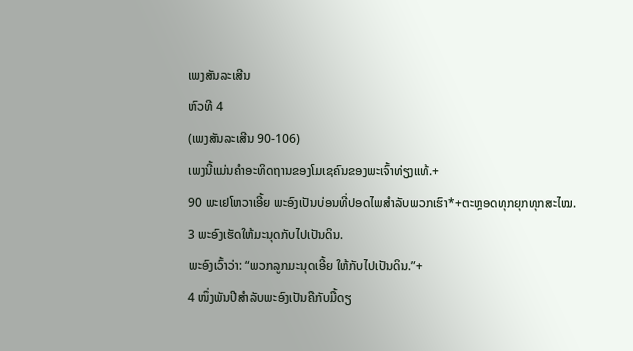ເພງສັນລະເສີນ
ຫົວທີ 4
(ເພງສັນລະເສີນ 90-106)
ເພງນີ້ແມ່ນຄຳອະທິດຖານຂອງໂມເຊຄົນຂອງພະເຈົ້າທ່ຽງແທ້.+
90 ພະເຢໂຫວາເອີ້ຍ ພະອົງເປັນບ່ອນທີ່ປອດໄພສຳລັບພວກເຮົາ*+ຕະຫຼອດທຸກຍຸກທຸກສະໄໝ.
3 ພະອົງເຮັດໃຫ້ມະນຸດກັບໄປເປັນດິນ.
ພະອົງເວົ້າວ່າ: “ພວກລູກມະນຸດເອີ້ຍ ໃຫ້ກັບໄປເປັນດິນ.”+
4 ໜຶ່ງພັນປີສຳລັບພະອົງເປັນຄືກັບມື້ດຽ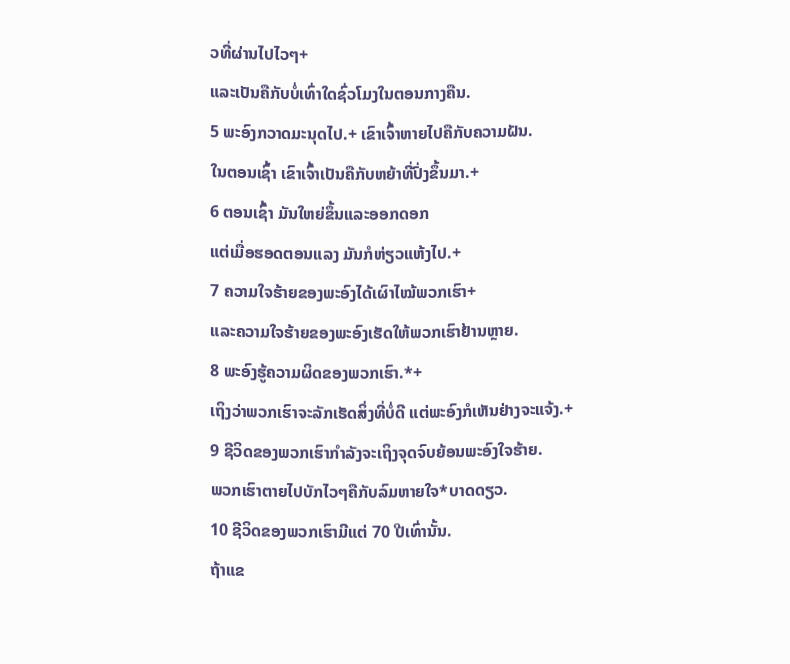ວທີ່ຜ່ານໄປໄວໆ+
ແລະເປັນຄືກັບບໍ່ເທົ່າໃດຊົ່ວໂມງໃນຕອນກາງຄືນ.
5 ພະອົງກວາດມະນຸດໄປ.+ ເຂົາເຈົ້າຫາຍໄປຄືກັບຄວາມຝັນ.
ໃນຕອນເຊົ້າ ເຂົາເຈົ້າເປັນຄືກັບຫຍ້າທີ່ປົ່ງຂຶ້ນມາ.+
6 ຕອນເຊົ້າ ມັນໃຫຍ່ຂຶ້ນແລະອອກດອກ
ແຕ່ເມື່ອຮອດຕອນແລງ ມັນກໍຫ່ຽວແຫ້ງໄປ.+
7 ຄວາມໃຈຮ້າຍຂອງພະອົງໄດ້ເຜົາໄໝ້ພວກເຮົາ+
ແລະຄວາມໃຈຮ້າຍຂອງພະອົງເຮັດໃຫ້ພວກເຮົາຢ້ານຫຼາຍ.
8 ພະອົງຮູ້ຄວາມຜິດຂອງພວກເຮົາ.*+
ເຖິງວ່າພວກເຮົາຈະລັກເຮັດສິ່ງທີ່ບໍ່ດີ ແຕ່ພະອົງກໍເຫັນຢ່າງຈະແຈ້ງ.+
9 ຊີວິດຂອງພວກເຮົາກຳລັງຈະເຖິງຈຸດຈົບຍ້ອນພະອົງໃຈຮ້າຍ.
ພວກເຮົາຕາຍໄປບັກໄວໆຄືກັບລົມຫາຍໃຈ*ບາດດຽວ.
10 ຊີວິດຂອງພວກເຮົາມີແຕ່ 70 ປີເທົ່ານັ້ນ.
ຖ້າແຂ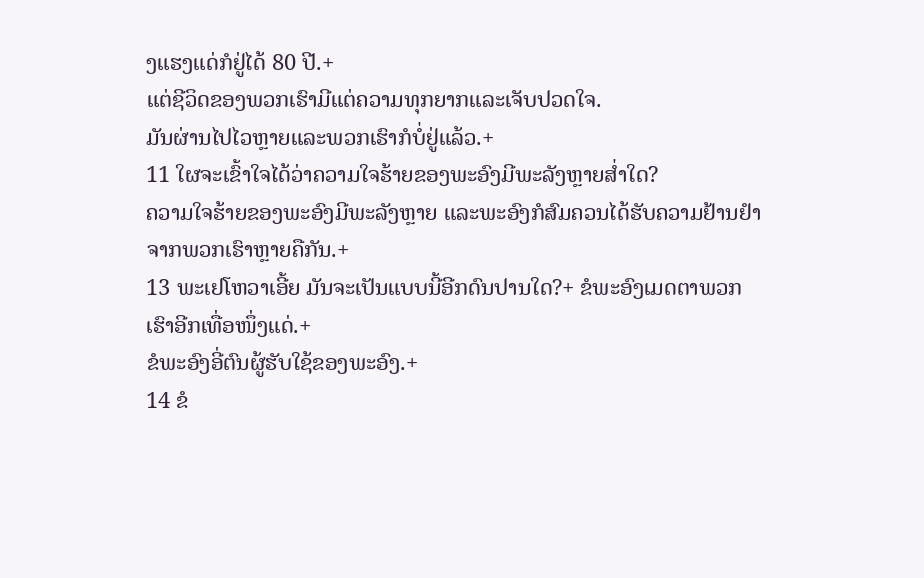ງແຮງແດ່ກໍຢູ່ໄດ້ 80 ປີ.+
ແຕ່ຊີວິດຂອງພວກເຮົາມີແຕ່ຄວາມທຸກຍາກແລະເຈັບປວດໃຈ.
ມັນຜ່ານໄປໄວຫຼາຍແລະພວກເຮົາກໍບໍ່ຢູ່ແລ້ວ.+
11 ໃຜຈະເຂົ້າໃຈໄດ້ວ່າຄວາມໃຈຮ້າຍຂອງພະອົງມີພະລັງຫຼາຍສ່ຳໃດ?
ຄວາມໃຈຮ້າຍຂອງພະອົງມີພະລັງຫຼາຍ ແລະພະອົງກໍສົມຄວນໄດ້ຮັບຄວາມຢ້ານຢຳຈາກພວກເຮົາຫຼາຍຄືກັນ.+
13 ພະເຢໂຫວາເອີ້ຍ ມັນຈະເປັນແບບນີ້ອີກດົນປານໃດ?+ ຂໍພະອົງເມດຕາພວກເຮົາອີກເທື່ອໜຶ່ງແດ່.+
ຂໍພະອົງອີ່ຕົນຜູ້ຮັບໃຊ້ຂອງພະອົງ.+
14 ຂໍ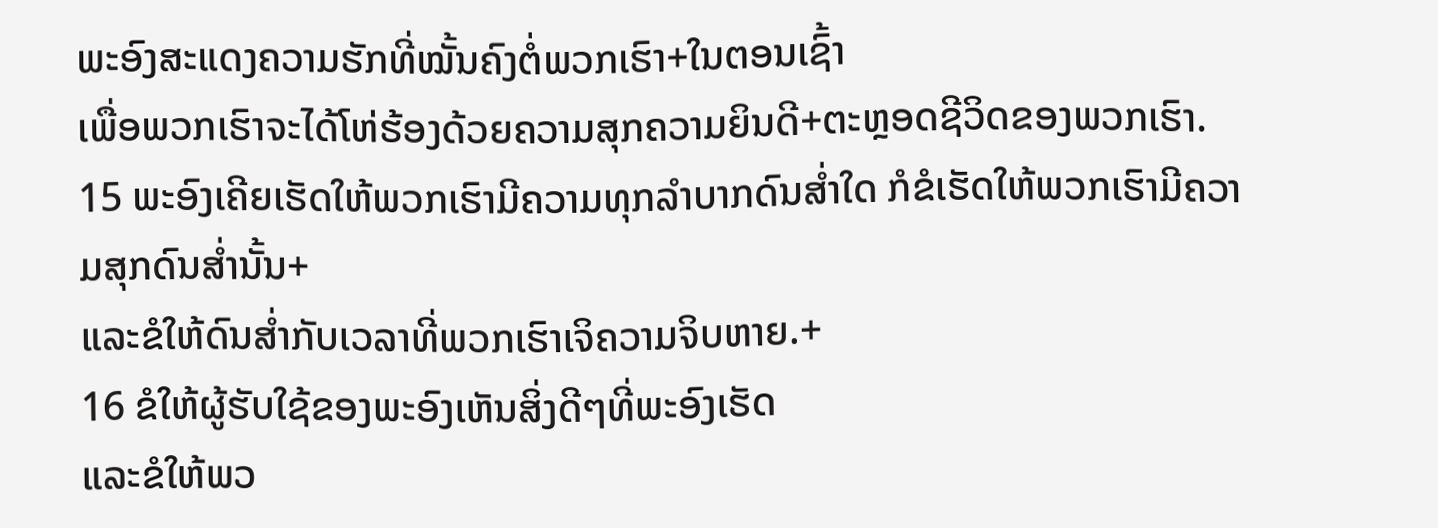ພະອົງສະແດງຄວາມຮັກທີ່ໝັ້ນຄົງຕໍ່ພວກເຮົາ+ໃນຕອນເຊົ້າ
ເພື່ອພວກເຮົາຈະໄດ້ໂຫ່ຮ້ອງດ້ວຍຄວາມສຸກຄວາມຍິນດີ+ຕະຫຼອດຊີວິດຂອງພວກເຮົາ.
15 ພະອົງເຄີຍເຮັດໃຫ້ພວກເຮົາມີຄວາມທຸກລຳບາກດົນສ່ຳໃດ ກໍຂໍເຮັດໃຫ້ພວກເຮົາມີຄວາມສຸກດົນສ່ຳນັ້ນ+
ແລະຂໍໃຫ້ດົນສ່ຳກັບເວລາທີ່ພວກເຮົາເຈິຄວາມຈິບຫາຍ.+
16 ຂໍໃຫ້ຜູ້ຮັບໃຊ້ຂອງພະອົງເຫັນສິ່ງດີໆທີ່ພະອົງເຮັດ
ແລະຂໍໃຫ້ພວ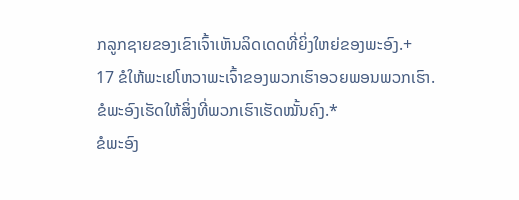ກລູກຊາຍຂອງເຂົາເຈົ້າເຫັນລິດເດດທີ່ຍິ່ງໃຫຍ່ຂອງພະອົງ.+
17 ຂໍໃຫ້ພະເຢໂຫວາພະເຈົ້າຂອງພວກເຮົາອວຍພອນພວກເຮົາ.
ຂໍພະອົງເຮັດໃຫ້ສິ່ງທີ່ພວກເຮົາເຮັດໝັ້ນຄົງ.*
ຂໍພະອົງ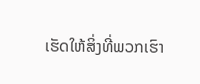ເຮັດໃຫ້ສິ່ງທີ່ພວກເຮົາ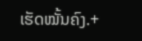ເຮັດໝັ້ນຄົງ.+